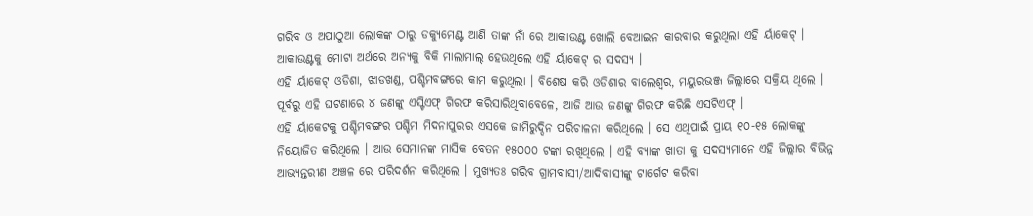ଗରିବ ଓ ଅପାଠୁଆ ଲୋକଙ୍କ ଠାରୁ ଡକ୍ୟୁମେଣ୍ଟ ଆଣି ତାଙ୍କ ନାଁ ରେ ଆକାଉଣ୍ଟ ଖୋଲି ବେଆଇନ କାରବାର କରୁଥିଲା ଏହି ର୍ୟାକେଟ୍ । ଆକାଉଣ୍ଟକୁ ମୋଟା ଅର୍ଥରେ ଅନ୍ୟକୁ ବିକି ମାଲାମାଲ୍ ହେଉଥିଲେ ଏହି ର୍ୟାକେଟ୍ ର ସଦସ୍ୟ ।
ଏହି ର୍ୟାକେଟ୍ ଓଡିଶା, ଝାଡଖଣ୍ଡ, ପଶ୍ଚିମବଙ୍ଗରେ କାମ କରୁଥିଲା । ବିଶେଷ କରି ଓଡିଶାର ବାଲେଶ୍ବର, ମୟୁରଭଞ୍ଜ ଜିଲ୍ଲାରେ ସକ୍ରିୟ ଥିଲେ । ପୂର୍ବରୁ ଏହି ଘଟଣାରେ ୪ ଜଣଙ୍କୁ ଏସ୍ଟିଏଫ୍ ଗିରଫ କରିସାରିଥିବାବେଳେ, ଆଜି ଆଉ ଜଣଙ୍କୁ ଗିରଫ କରିଛି ଏସଟିଏଫ୍ ।
ଏହି ର୍ୟାକେଟକୁ ପଶ୍ଚିମବଙ୍ଗର ପଶ୍ଚିମ ମିଦନାପୁରର ଏସକେ ଜାମିରୁଦ୍ଦିନ ପରିଚାଳନା କରିଥିଲେ । ସେ ଏଥିପାଇଁ ପ୍ରାୟ ୧୦-୧୫ ଲୋକଙ୍କୁ ନିୟୋଜିତ କରିଥିଲେ । ଆଉ ସେମାନଙ୍କ ମାସିକ ବେତନ ୧୫୦୦୦ ଟଙ୍କା ରଖିଥିଲେ । ଏହି ବ୍ୟାଙ୍କ ଖାତା କୁ ସଦସ୍ୟମାନେ ଏହି ଜିଲ୍ଲାର ବିଭିନ୍ନ ଆଭ୍ୟନ୍ତରୀଣ ଅଞ୍ଚଳ ରେ ପରିଦର୍ଶନ କରିଥିଲେ । ମୁଖ୍ୟତଃ ଗରିବ ଗ୍ରାମବାସୀ/ଆଦିବାସୀଙ୍କୁ ଟାର୍ଗେଟ କରିବା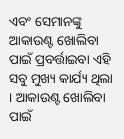ଏବଂ ସେମାନଙ୍କୁ ଆକାଉଣ୍ଟ ଖୋଲିବା ପାଇଁ ପ୍ରବର୍ତ୍ତାଇବା ଏହି ସବୁ ମୁଖ୍ୟ କାର୍ଯ୍ୟ ଥିଲା । ଆକାଉଣ୍ଟ ଖୋଲିବା ପାଇଁ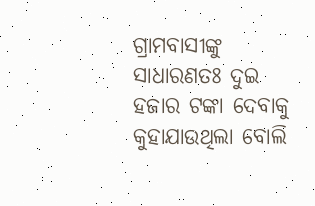ଗ୍ରାମବାସୀଙ୍କୁ ସାଧାରଣତଃ ଦୁଇ ହଜାର ଟଙ୍କା ଦେବାକୁ କୁହାଯାଉଥିଲା ବୋଲି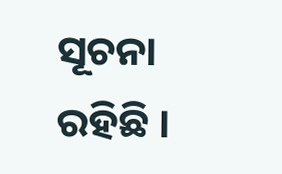ସୂଚନା ରହିଛି ।